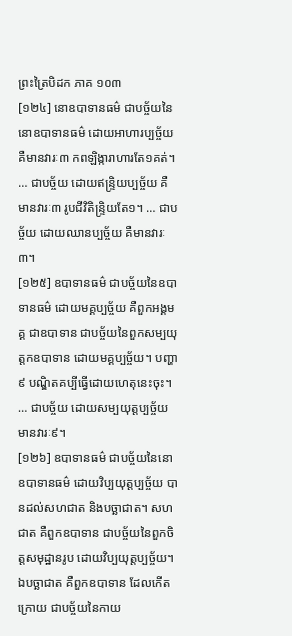ព្រះត្រៃបិដក ភាគ ១០៣
[១២៤] នោឧបាទានធម៌ ជាបច្ច័យនៃនោឧបាទានធម៌ ដោយអាហារប្បច្ច័យ គឺមានវារៈ៣ កពឡិង្ការាហារតែ១គត់។ … ជាបច្ច័យ ដោយឥន្រ្ទិយប្បច្ច័យ គឺមានវារៈ៣ រូបជីវិតិន្រ្ទិយតែ១។ … ជាបច្ច័យ ដោយឈានប្បច្ច័យ គឺមានវារៈ៣។
[១២៥] ឧបាទានធម៌ ជាបច្ច័យនៃឧបាទានធម៌ ដោយមគ្គប្បច្ច័យ គឺពួកអង្គមគ្គ ជាឧបាទាន ជាបច្ច័យនៃពួកសម្បយុត្តកឧបាទាន ដោយមគ្គប្បច្ច័យ។ បញ្ហា៩ បណ្ឌិតគប្បីធ្វើដោយហេតុនេះចុះ។ … ជាបច្ច័យ ដោយសម្បយុត្តប្បច្ច័យ មានវារៈ៩។
[១២៦] ឧបាទានធម៌ ជាបច្ច័យនៃនោឧបាទានធម៌ ដោយវិប្បយុត្តប្បច្ច័យ បានដល់សហជាត និងបច្ឆាជាត។ សហជាត គឺពួកឧបាទាន ជាបច្ច័យនៃពួកចិត្តសមុដ្ឋានរូប ដោយវិប្បយុត្តប្បច្ច័យ។ ឯបច្ឆាជាត គឺពួកឧបាទាន ដែលកើតក្រោយ ជាបច្ច័យនៃកាយ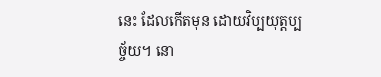នេះ ដែលកើតមុន ដោយវិប្បយុត្តប្បច្ច័យ។ នោ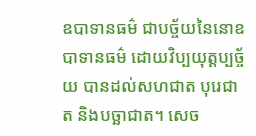ឧបាទានធម៌ ជាបច្ច័យនៃនោឧបាទានធម៌ ដោយវិប្បយុត្តប្បច្ច័យ បានដល់សហជាត បុរេជាត និងបច្ឆាជាត។ សេច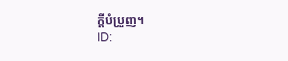ក្តីបំប្រួញ។
ID: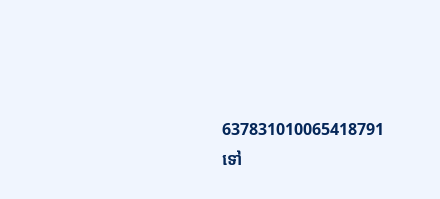637831010065418791
ទៅ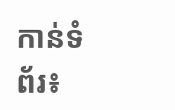កាន់ទំព័រ៖